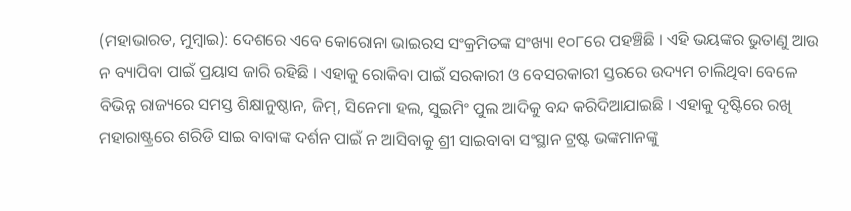(ମହାଭାରତ, ମୁମ୍ବାଇ): ଦେଶରେ ଏବେ କୋରୋନା ଭାଇରସ ସଂକ୍ରମିତଙ୍କ ସଂଖ୍ୟା ୧୦୮ରେ ପହଞ୍ଚିଛି । ଏହି ଭୟଙ୍କର ଭୁତାଣୁ ଆଉ ନ ବ୍ୟାପିବା ପାଇଁ ପ୍ରୟାସ ଜାରି ରହିଛି । ଏହାକୁ ରୋକିବା ପାଇଁ ସରକାରୀ ଓ ବେସରକାରୀ ସ୍ତରରେ ଉଦ୍ୟମ ଚାଲିଥିବା ବେଳେ ବିଭିନ୍ନ ରାଜ୍ୟରେ ସମସ୍ତ ଶିକ୍ଷାନୁଷ୍ଠାନ, ଜିମ୍, ସିନେମା ହଲ, ସୁଇମିଂ ପୁଲ ଆଦିକୁ ବନ୍ଦ କରିଦିଆଯାଇଛି । ଏହାକୁ ଦୃଷ୍ଟିରେ ରଖି ମହାରାଷ୍ଟ୍ରରେ ଶରିଡି ସାଇ ବାବାଙ୍କ ଦର୍ଶନ ପାଇଁ ନ ଆସିବାକୁ ଶ୍ରୀ ସାଇବାବା ସଂସ୍ଥାନ ଟ୍ରଷ୍ଟ ଭଙ୍କମାନଙ୍କୁ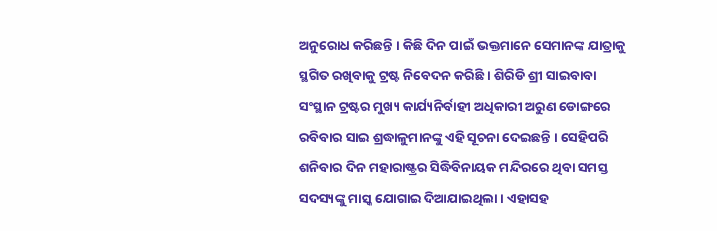ଅନୁରୋଧ କରିଛନ୍ତି । କିଛି ଦିନ ପାଇଁ ଭକ୍ତମାନେ ସେମାନଙ୍କ ଯାତ୍ରାକୁ ସ୍ଥଗିତ ରଖିବାକୁ ଟ୍ରଷ୍ଟ ନିବେଦନ କରିଛି । ଶିରିଡି ଶ୍ରୀ ସାଇବାବା ସଂସ୍ଥାନ ଟ୍ରଷ୍ଟର ମୁଖ୍ୟ କାର୍ଯ୍ୟନିର୍ବାହୀ ଅଧିକାରୀ ଅରୁଣ ଡୋଙ୍ଗରେ ରବିବାର ସାଇ ଶ୍ରଦ୍ଧାଳୁମାନଙ୍କୁ ଏହି ସୂଚନା ଦେଇଛନ୍ତି । ସେହିପରି ଶନିବାର ଦିନ ମହାରାଷ୍ଟ୍ରର ସିଦ୍ଧିବିନାୟକ ମନ୍ଦିରରେ ଥିବା ସମସ୍ତ ସଦସ୍ୟଙ୍କୁ ମାସ୍କ ଯୋଗାଇ ଦିଆଯାଇଥିଲା । ଏହାସହ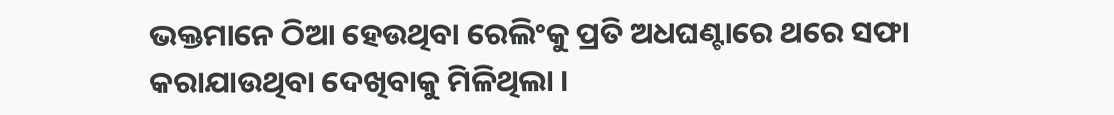ଭକ୍ତମାନେ ଠିଆ ହେଉଥିବା ରେଲିଂକୁ ପ୍ରତି ଅଧଘଣ୍ଟାରେ ଥରେ ସଫା କରାଯାଉଥିବା ଦେଖିବାକୁ ମିଳିଥିଲା ।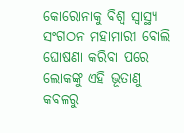କୋରୋନାକୁ ବିଶ୍ୱ ସ୍ୱାସ୍ଥ୍ୟ ସଂଗଠନ ମହାମାରୀ ବୋଲି ଘୋଷଣା କରିବା ପରେ ଲୋକଙ୍କୁ ଏହି ଭୂତାଣୁ କବଳରୁ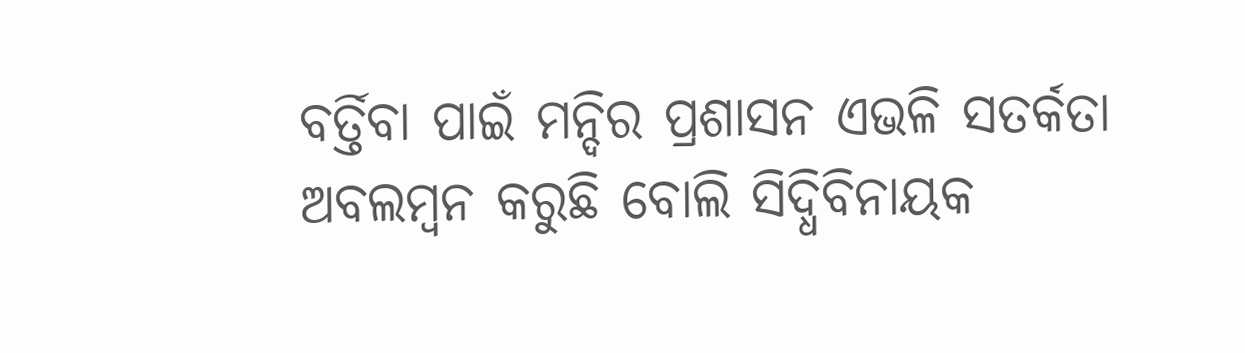ବର୍ତ୍ତିବା ପାଇଁ ମନ୍ଦିର ପ୍ରଶାସନ ଏଭଳି ସତର୍କତା ଅବଲମ୍ବନ କରୁଛି ବୋଲି ସିଦ୍ଧିବିନାୟକ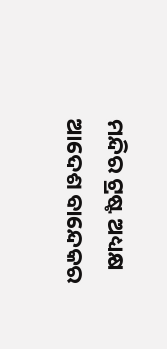ମନ୍ଦିର ଟ୍ରଷ୍ଟ ଅଧ୍ୟକ୍ଷ ଆଦେଶ ବାନ୍ଦେକର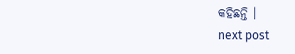କହିଛନ୍ତି ।
next post